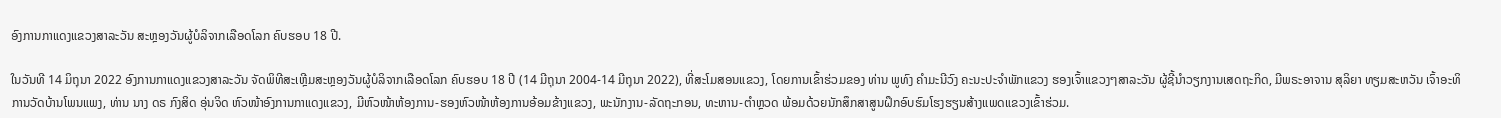ອົງການກາແດງແຂວງສາລະວັນ ສະຫຼອງວັນຜູ້ບໍລິຈາກເລືອດໂລກ ຄົບຮອບ 18 ປີ.

ໃນວັນທີ 14 ມິຖຸນາ 2022 ອົງການກາແດງແຂວງສາລະວັນ ຈັດພິທີສະເຫຼີມສະຫຼອງວັນຜູ້ບໍລິຈາກເລືອດໂລກ ຄົບຮອບ 18 ປີ (14 ມີຖຸນາ 2004-14 ມີຖຸນາ 2022), ທີ່ສະໂມສອນແຂວງ, ໂດຍການເຂົ້າຮ່ວມຂອງ ທ່ານ ພູທົງ ຄຳມະນີວົງ ຄະນະປະຈຳພັກແຂວງ ຮອງເຈົ້າແຂວງໆສາລະວັນ ຜູ້ຊີ້ນຳວຽກງານເສດຖະກິດ, ມີພຣະອາຈານ ສຸລິຍາ ທຽມສະຫວັນ ເຈົ້າອະທິການວັດບ້ານໂພນແພງ, ທ່ານ ນາງ ດຣ ກົງສິດ ອຸ່ນຈິດ ຫົວໜ້າອົງການກາແດງແຂວງ, ມີຫົວໜ້າຫ້ອງການ-ຮອງຫົວໜ້າຫ້ອງການອ້ອມຂ້າງແຂວງ, ພະນັກງານ-ລັດຖະກອນ, ທະຫານ-ຕຳຫຼວດ ພ້ອມດ້ວຍນັກສຶກສາສູນຝຶກອົບຮົມໂຮງຮຽນສ້າງແພດແຂວງເຂົ້າຮ່ວມ.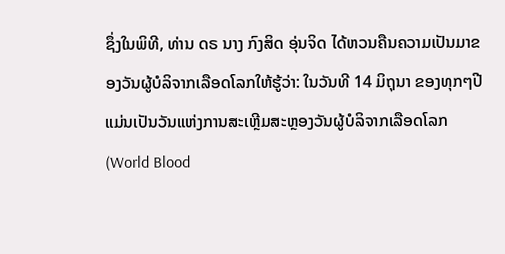ຊຶ່ງໃນພິທີ, ທ່ານ ດຣ ນາງ ກົງສິດ ອຸ່ນຈິດ ໄດ້ຫວນຄືນຄວາມເປັນມາຂອງວັນຜູ້ບໍລິຈາກເລືອດໂລກໃຫ້ຮູ້ວ່າ: ໃນວັນທີ 14 ມິຖຸນາ ຂອງທຸກໆປີ ແມ່ນເປັນວັນແຫ່ງການສະເຫຼີມສະຫຼອງວັນຜູ້ບໍລິຈາກເລືອດໂລກ (World Blood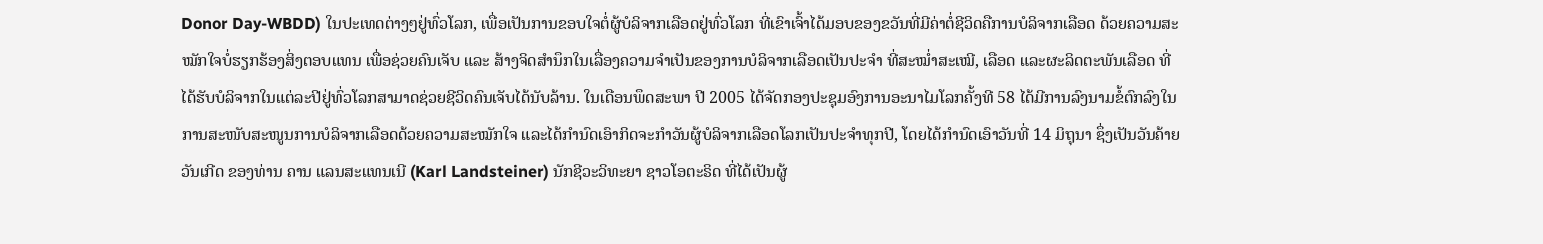Donor Day-WBDD) ໃນປະເທດຕ່າງໆຢູ່ທົ່ວໂລກ, ເພື່ອເປັນການຂອບໃຈຕໍ່ຜູ້ບໍລິຈາກເລືອດຢູ່ທົ່ວໂລກ ທີ່ເຂົາເຈົ້າໄດ້ມອບຂອງຂວັນທີ່ມີຄ່າຕໍ່ຊີວິດຄືການບໍລິຈາກເລືອດ ດ້ວຍຄວາມສະໝັກໃຈບໍ່ຮຽກຮ້ອງສິ່ງຕອບແທນ ເພື່ອຊ່ວຍຄົນເຈັບ ແລະ ສ້າງຈິດສໍານຶກໃນເລື່ອງຄວາມຈໍາເປັນຂອງການບໍລິຈາກເລືອດເປັນປະຈໍາ ທີ່ສະໝໍ່າສະເໝີ, ເລືອດ ແລະຜະລິດຕະພັນເລືອດ ທີ່ໄດ້ຮັບບໍລິຈາກໃນແຕ່ລະປີຢູ່ທົ່ວໂລກສາມາດຊ່ວຍຊີວິດຄົນເຈັບໄດ້ນັບລ້ານ. ໃນເດືອນພຶດສະພາ ປີ 2005 ໄດ້ຈັດກອງປະຊຸມອົງການອະນາໄມໂລກຄັ້ງທີ 58 ໄດ້ມີການລົງນາມຂໍ້ຕົກລົງໃນການສະໜັບສະໜູນການບໍລິຈາກເລືອດດ້ວຍຄວາມສະໝັກໃຈ ແລະໄດ້ກໍານົດເອົາກິດຈະກໍາວັນຜູ້ບໍລິຈາກເລືອດໂລກເປັນປະຈໍາທຸກປີ, ໂດຍໄດ້ກໍານົດເອົາວັນທີ່ 14 ມິຖຸນາ ຊຶ່ງເປັນວັນຄ້າຍວັນເກີດ ຂອງທ່ານ ຄານ ແລນສະແທນເນີ (Karl Landsteiner) ນັກຊີວະວິທະຍາ ຊາວໂອຕະຣິດ ທີ່ໄດ້ເປັນຜູ້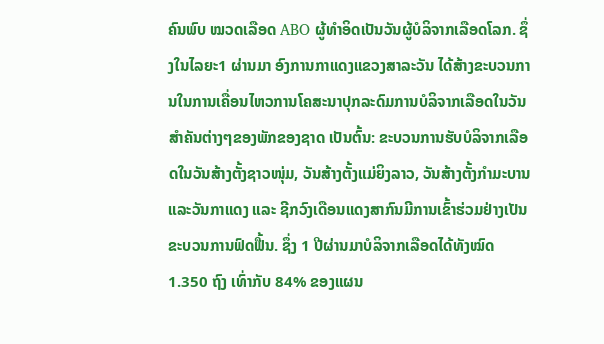ຄົນພົບ ໝວດເລືອດ ABO ຜູ້ທໍາອິດເປັນວັນຜູ້ບໍລິຈາກເລືອດໂລກ. ຊຶ່ງໃນໄລຍະ1 ຜ່ານມາ ອົງການກາແດງແຂວງສາລະວັນ ໄດ້ສ້າງຂະບວນການໃນການເຄື່ອນໄຫວການໂຄສະນາປຸກລະດົມການບໍລິຈາກເລືອດໃນວັນສຳຄັນຕ່າງໆຂອງພັກຂອງຊາດ ເປັນຕົ້ນ: ຂະບວນການຮັບບໍລິຈາກເລືອດໃນວັນສ້າງຕັ້ງຊາວໜຸ່ມ, ວັນສ້າງຕັ້ງແມ່ຍິງລາວ, ວັນສ້າງຕັ້ງກໍາມະບານ ແລະວັນກາແດງ ແລະ ຊີກວົງເດືອນແດງສາກົນມີການເຂົ້າຮ່ວມຢ່າງເປັນຂະບວນການຟົດຟື້ນ. ຊຶ່ງ 1 ປີຜ່ານມາບໍລິຈາກເລືອດໄດ້ທັງໝົດ 1.350 ຖົງ ເທົ່າກັບ 84% ຂອງແຜນ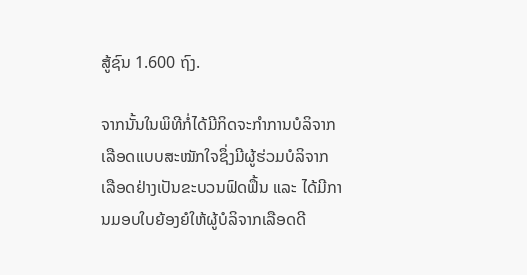ສູ້ຊົນ 1.600 ຖົງ.

ຈາກນັ້ນໃນພິທີກໍ່ໄດ້ມີກິດຈະກຳການບໍລິຈາກເລືອດແບບສະໝັກໃຈຊຶ່ງມີຜູ້ຮ່ວມບໍລິຈາກເລືອດຢ່າງເປັນຂະບວນຟົດຟຶ້ນ ແລະ ໄດ້ມີການມອບໃບຍ້ອງຍໍໃຫ້ຜູ້ບໍລິຈາກເລືອດດີ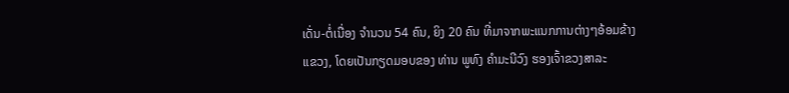ເດັ່ນ-ຕໍ່ເນື່ອງ ຈຳນວນ 54 ຄົນ, ຍິງ 20 ຄົນ ທີ່ມາຈາກພະແນກການຕ່າງໆອ້ອມຂ້າງແຂວງ, ໂດຍເປັນກຽດມອບຂອງ ທ່ານ ພູທົງ ຄຳມະນີວົງ ຮອງເຈົ້າຂວງສາລະ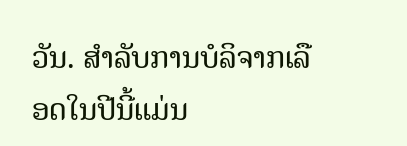ວັນ. ສຳລັບການບໍລິຈາກເລືອດໃນປີນີ້ແມ່ນ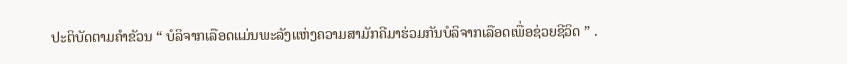ປະຕິບັດຕາມຄຳຂັວນ “ ບໍລິຈາກເລືອດແມ່ນພະລັງແຫ່ງຄວາມສາມັກຄີມາຮ່ວມກັນບໍລິຈາກເລືອດເພື່ອຊ່ວຍຊີວິດ ” .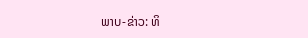ພາບ-ຂ່າວ: ທິ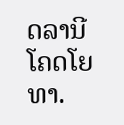ດລານີ ໂຄດໂຍທາ.